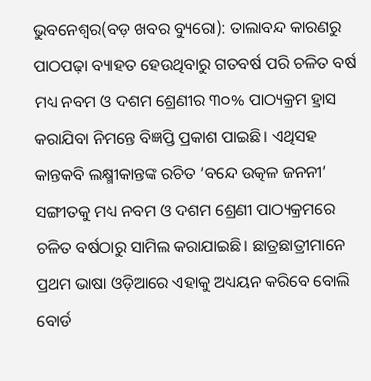ଭୁବନେଶ୍ୱର(ବଡ଼ ଖବର ବ୍ୟୁରୋ): ତାଲାବନ୍ଦ କାରଣରୁ ପାଠପଢ଼ା ବ୍ୟାହତ ହେଉଥିବାରୁ ଗତବର୍ଷ ପରି ଚଳିତ ବର୍ଷ ମଧ୍ୟ ନବମ ଓ ଦଶମ ଶ୍ରେଣୀର ୩୦% ପାଠ୍ୟକ୍ରମ ହ୍ରାସ କରାଯିବା ନିମନ୍ତେ ବିଜ୍ଞପ୍ତି ପ୍ରକାଶ ପାଇଛି। ଏଥିସହ କାନ୍ତକବି ଲକ୍ଷ୍ମୀକାନ୍ତଙ୍କ ରଚିତ ‘ବନ୍ଦେ ଉତ୍କଳ ଜନନୀ’ ସଙ୍ଗୀତକୁ ମଧ୍ୟ ନବମ ଓ ଦଶମ ଶ୍ରେଣୀ ପାଠ୍ୟକ୍ରମରେ ଚଳିତ ବର୍ଷଠାରୁ ସାମିଲ କରାଯାଇଛି। ଛାତ୍ରଛାତ୍ରୀମାନେ ପ୍ରଥମ ଭାଷା ଓଡ଼ିଆରେ ଏହାକୁ ଅଧ୍ୟୟନ କରିବେ ବୋଲି ବୋର୍ଡ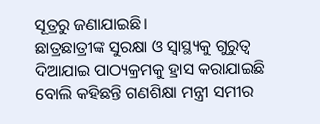ସୂତ୍ରରୁ ଜଣାଯାଇଛି।
ଛାତ୍ରଛାତ୍ରୀଙ୍କ ସୁରକ୍ଷା ଓ ସ୍ୱାସ୍ଥ୍ୟକୁ ଗୁରୁତ୍ୱ ଦିଆଯାଇ ପାଠ୍ୟକ୍ରମକୁ ହ୍ରାସ କରାଯାଇଛି ବୋଲି କହିଛନ୍ତି ଗଣଶିକ୍ଷା ମନ୍ତ୍ରୀ ସମୀର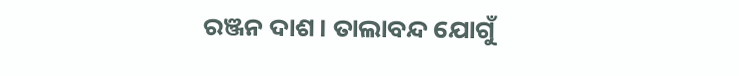ରଞ୍ଜନ ଦାଶ। ତାଲାବନ୍ଦ ଯୋଗୁଁ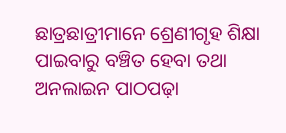ଛାତ୍ରଛାତ୍ରୀମାନେ ଶ୍ରେଣୀଗୃହ ଶିକ୍ଷା ପାଇବାରୁ ବଞ୍ଚିତ ହେବା ତଥା ଅନଲାଇନ ପାଠପଢ଼ା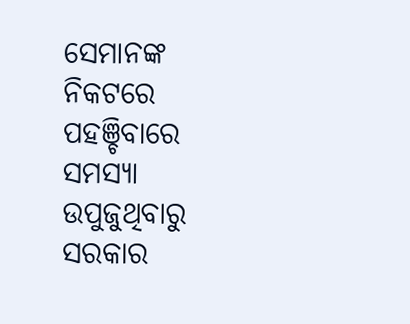ସେମାନଙ୍କ ନିକଟରେ ପହଞ୍ଚିବାରେ ସମସ୍ୟା ଉପୁଜୁଥିବାରୁ ସରକାର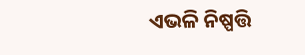ଏଭଳି ନିଷ୍ପତ୍ତି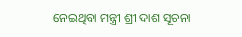ନେଇଥିବା ମନ୍ତ୍ରୀ ଶ୍ରୀ ଦାଶ ସୂଚନା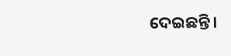ଦେଇଛନ୍ତି।